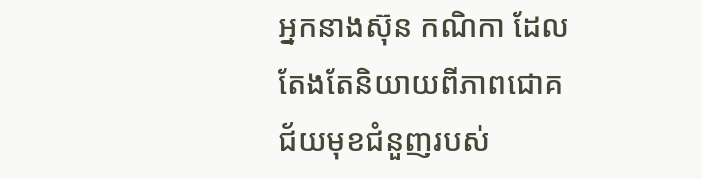អ្នកនាងស៊ុន កណិកា ដែលតែងតែនិយាយពីភាពជោគជ័យមុខជំនួញរបស់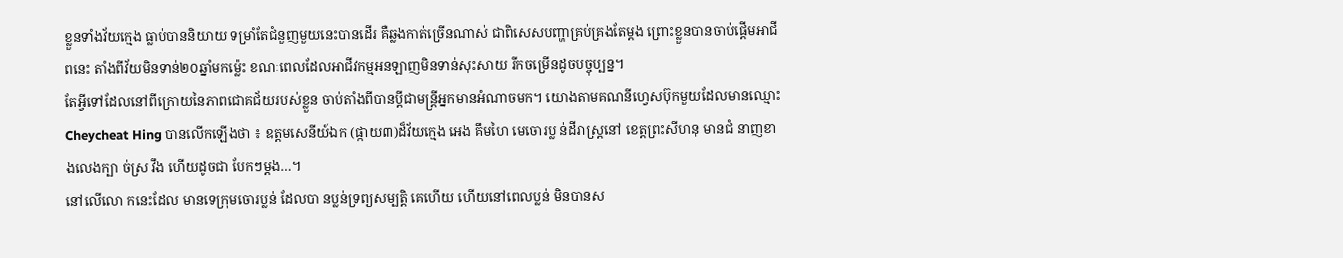ខ្លួនទាំងវ័យក្មេង ធ្លាប់បាននិយាយ ទម្រាំតែជំនួញមួយនេះបានដើរ គឺឆ្លងកាត់ច្រើនណាស់ ជាពិសេសបញ្ហាគ្រប់គ្រងតែម្ដង ព្រោះខ្លួនបានចាប់ផ្ដើមអាជីពនេះ តាំងពីវ័យមិនទាន់២០ឆ្នាំមកម្ល៉េះ ខណៈពេលដែលអាជីវកម្មអនឡាញមិនទាន់សុះសាយ រីកចម្រើនដូចបច្ចុប្បន្ន។
តែអ្វីទៅដែលនៅពីក្រោយនៃភាពជោគជ័យរបស់ខ្លួន ចាប់តាំងពីបានប្តីជាមន្ត្រីអ្នកមានអំណាចមក។ យោងតាមគណនីហ្វេសប៊ុកមួយដែលមានឈ្មោះ Cheycheat Hing បានលើកឡើងថា ៖ ឧត្តមសេនីយ៍ឯក (ផ្កាយ៣)ដ៏វ័យក្មេង អេង គឹមហៃ មេចោរប្ល ន់ដីរាស្ត្រនៅ ខេត្តព្រះសីហនុ មានជំ នាញខាងលេងក្បា ច់ស្រ វឹង ហើយដូចជា បែកៗម្តង…។
នៅលើលោ កនេះដែល មានទេក្រុមចោរប្លន់ ដែលបា នប្លន់ទ្រព្យសម្បត្តិ គេហើយ ហើយនៅពេលប្លន់ មិនបានស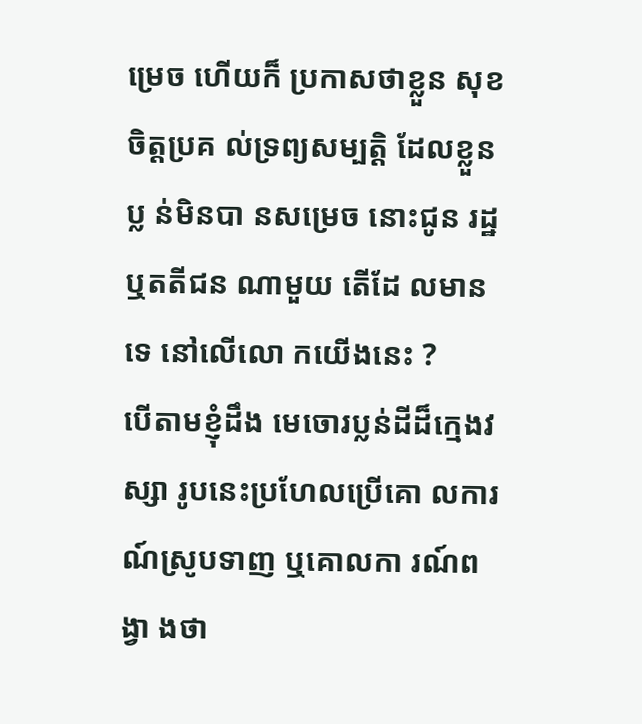ម្រេច ហើយក៏ ប្រកាសថាខ្លួន សុខចិត្តប្រគ ល់ទ្រព្យសម្បតិ្ត ដែលខ្លួនប្ល ន់មិនបា នសម្រេច នោះជូន រដ្ឋ ឬតតីជន ណាមួយ តើដែ លមានទេ នៅលើលោ កយើងនេះ ?
បើតាមខ្ញុំដឹង មេចោរប្លន់ដីដ៏ក្មេងវស្សា រូបនេះប្រហែលប្រើគោ លការណ៍ស្រូបទាញ ឬគោលកា រណ៍ពង្វា ងថា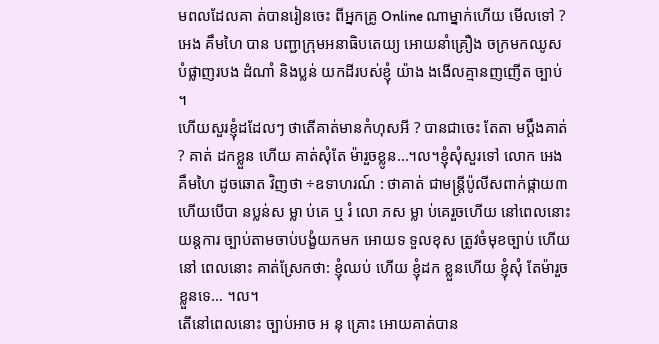មពលដែលគា ត់បានរៀនចេះ ពីអ្នកគ្រូ Online ណាម្នាក់ហើយ មើលទៅ ?អេង គឹមហៃ បាន បញ្ជាក្រុមអនាធិបតេយ្យ អោយនាំគ្រឿង ចក្រមកឈូស បំផ្លាញរបង ដំណាំ និងប្លន់ យកដីរបស់ខ្ញុំ យ៉ាង ងងើលគ្មានញញើត ច្បាប់ ។
ហើយសួរខ្ញុំដដែលៗ ថាតើគាត់មានកំហុសអី ? បានជាចេះ តែតា មប្តឹងគាត់ ? គាត់ ដកខ្លួន ហើយ គាត់សុំតែ ម៉ារួចខ្លូន…។ល។ខ្ញុំសុំសួរទៅ លោក អេង គឹមហៃ ដូចឆោត វិញថា ÷ឧទាហរណ៍ : ថាគាត់ ជាមន្ត្រីប៉ូលីសពាក់ផ្កាយ៣ ហើយបើបា នប្លន់ស ម្លា ប់គេ ឬ រំ លោ ភស ម្លា ប់គេរួចហើយ នៅពេលនោះ យន្តការ ច្បាប់តាមចាប់បង្ខំយកមក អោយទ ទួលខុស ត្រូវចំមុខច្បាប់ ហើយនៅ ពេលនោះ គាត់ស្រែកថា: ខ្ញុំឈប់ ហើយ ខ្ញុំដក ខ្លួនហើយ ខ្ញុំសុំ តែម៉ារួចខ្លួនទេ… ។ល។
តើនៅពេលនោះ ច្បាប់អាច អ នុ គ្រោះ អោយគាត់បាន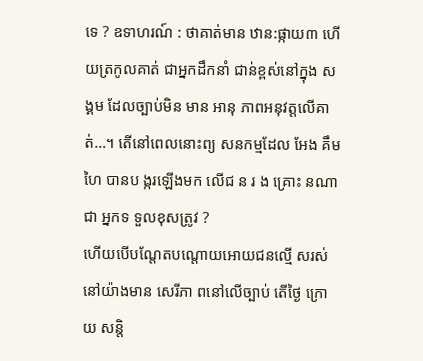ទេ ? ឧទាហរណ៍ : ថាគាត់មាន ឋាន:ផ្កាយ៣ ហើយត្រកូលគាត់ ជាអ្នកដឹកនាំ ជាន់ខ្ពស់នៅក្នុង សង្គម ដែលច្បាប់មិន មាន អានុ ភាពអនុវត្តលើគាត់…។ តើនៅពេលនោះព្យ សនកម្មដែល អែង គឹមហៃ បានប ង្ករឡើងមក លើជ ន រ ង គ្រោះ នណាជា អ្នកទ ទួលខុសត្រូវ ?
ហើយបើបណ្តែតបណ្តោយអោយជនល្មើ សរស់នៅយ៉ាងមាន សេរីភា ពនៅលើច្បាប់ តើថ្ងៃ ក្រោយ សន្តិ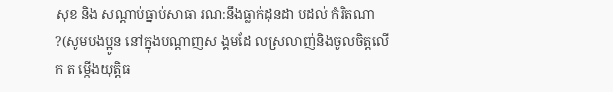សុខ និង សណ្តាប់ធ្នាប់សាធា រណ:នឹងធ្លាក់ដុនដា បដល់ កំរិតណា ?(សូមបងប្អូន នៅក្នុងបណ្តាញស ង្គមដែ លស្រលាញ់និងចូលចិត្តលើក ត ម្កើងយុត្តិធ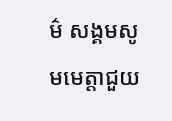ម៌ សង្គមសូ មមេត្តាជួយ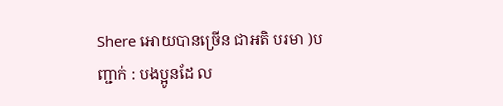Shere អោយបានច្រើន ជាអតិ បរមា )បញ្ជាក់ : បងប្អូនដែ ល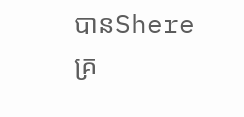បានShereគ្រ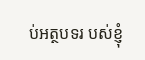ប់អត្ថបទរ បស់ខ្ញុំ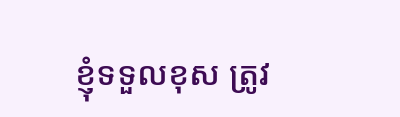ខ្ញុំទទួលខុស ត្រូវ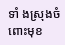ទាំ ងស្រុងចំ ពោះមុខ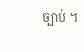ច្បាប់ ។